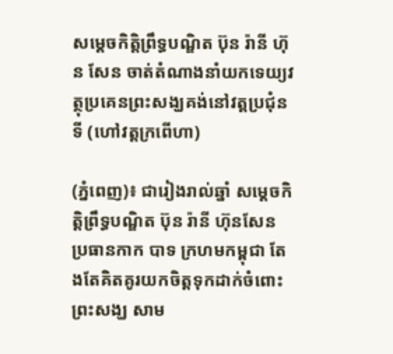សម្តេចកិត្តិព្រឹទ្ធបណ្ឌិត ប៊ុន រ៉ានី ហ៊ុន សែន ចាត់តំណាងនាំយកទេយ្យវត្ថុប្រគេនព្រះសង្ឃគង់នៅវត្តប្រជុំនទី (ហៅវត្តក្រពើហា)

(ភ្នំពេញ)៖ ជារៀងរាល់ឆ្នាំ សម្តេចកិត្តិព្រឹទ្ធបណ្ឌិត ប៊ុន រ៉ានី ហ៊ុនសែន ប្រធានកាក បាទ ក្រហមកម្ពុជា តែងតែគិតគូរយកចិត្តទុកដាក់ចំពោះព្រះសង្ឃ សាម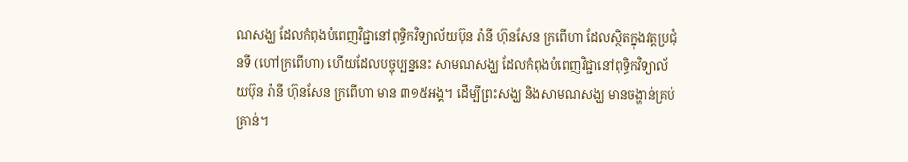ណសង្ឃ ដែលកំពុងបំពេញវិជ្ជានៅពុទ្ធិកវិទ្យាល័យប៊ុន រ៉ានី ហ៊ុនសែន ក្រពើហា ដែលស្ថិតក្នុងវត្តប្រជុំនទី (ហៅក្រពើហា) ហើយដែលបច្ចុប្បន្ននេះ សាមណសង្ឃ ដែលកំពុងបំពេញវិជ្ជានៅពុទ្ធិកវិទ្យាល័យប៊ុន រ៉ានី ហ៊ុនសែន ក្រពើហា មាន ៣១៥អង្គ។ ដើម្បីព្រះសង្ឃ និងសាមណសង្ឃ មានចង្ហាន់គ្រប់គ្រាន់។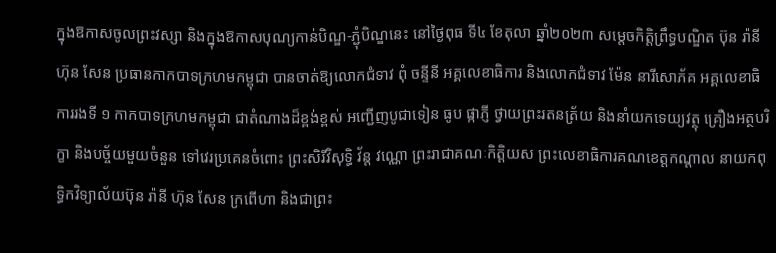ក្នុងឱកាសចូលព្រះវស្សា និងក្នុងឱកាសបុណ្យកាន់បិណ្ឌ-ភ្ជុំបិណ្ឌនេះ នៅថ្ងៃពុធ ទី៤ ខែតុលា ឆ្នាំ២០២៣ សម្តេចកិត្តិព្រឹទ្ធបណ្ឌិត ប៊ុន រ៉ានី ហ៊ុន សែន ប្រធានកាកបាទក្រហមកម្ពុជា បានចាត់ឱ្យលោកជំទាវ ពុំ ចន្ទីនី អគ្គលេខាធិការ និងលោកជំទាវ ម៉ែន នារីសោភ័គ អគ្គលេខាធិការរងទី ១ កាកបាទក្រហមកម្ពុជា ជាតំណាងដ៏ខ្ពង់ខ្ពស់ អញ្ជើញបូជាទៀន ធូប ផ្កាភ្ញី ថ្វាយព្រះរតនត្រ័យ និងនាំយកទេយ្យវត្ថុ គ្រឿងអត្ថបរិក្ខា និងបច្ច័យមួយចំនួន ទៅវេរប្រគេនចំពោះ ព្រះសិរីវិសុទ្ធិ វ័ន្ត វណ្ណោ ព្រះរាជាគណៈកិត្តិយស ព្រះលេខាធិការគណខេត្តកណ្តាល នាយកពុទ្ធិកវិទ្យាល័យប៊ុន រ៉ានី ហ៊ុន សែន ក្រពើហា និងជាព្រះ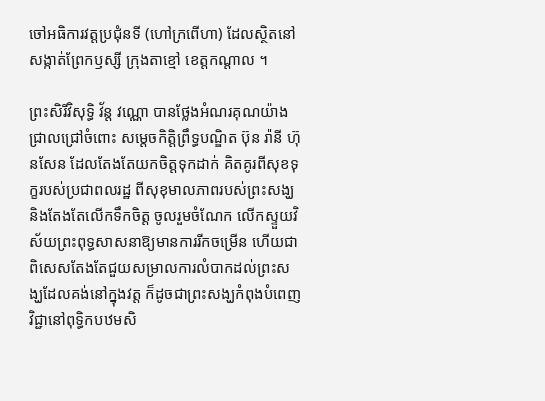ចៅអធិការវត្តប្រជុំនទី (ហៅក្រពើហា) ដែលស្ថិតនៅសង្កាត់ព្រែកឫស្សី ក្រុងតាខ្មៅ ខេត្តកណ្តាល ។

ព្រះសិរីវិសុទ្ធិ វ័ន្ត វណ្ណោ បានថ្លែងអំណរគុណយ៉ាងជ្រាលជ្រៅចំពោះ សម្តេចកិត្តិព្រឹទ្ធបណ្ឌិត ប៊ុន រ៉ានី ហ៊ុនសែន ដែលតែងតែយកចិត្តទុកដាក់ គិតគូរពីសុខទុក្ខរបស់ប្រជាពលរដ្ឋ ពីសុខុមាលភាពរបស់ព្រះសង្ឃ និងតែងតែលើកទឹកចិត្ត ចូលរួមចំណែក លើកស្ទួយវិស័យព្រះពុទ្ធសាសនាឱ្យមានការរីកចម្រើន ហើយជាពិសេសតែងតែជួយសម្រាលការលំបាកដល់ព្រះសង្ឃដែលគង់នៅក្នុងវត្ត ក៏ដូចជាព្រះសង្ឃកំពុងបំពេញវិជ្ជានៅពុទ្ធិកបឋមសិ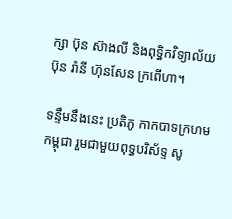ក្សា ប៊ុន ស៊ាងលី និងពុទ្ធិកវិទ្យាល័យប៊ុន រ៉ានី ហ៊ុនសែន ក្រពើហា។

ទន្ទឹមនឹងនេះ ប្រតិភូ កាកបាទក្រហមកម្ពុជា រួមជាមួយពុទ្ធបរិស័ទ្ទ សូ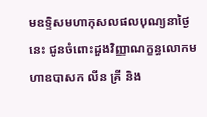មឧទ្ទិសមហាកុសលផលបុណ្យនាថ្ងៃនេះ ជូនចំពោះដួងវិញ្ញាណក្ខន្ធលោកមហាឧបាសក លីន គ្រី និង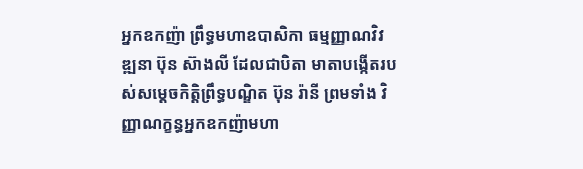អ្នកឧកញ៉ា ព្រឹទ្ធមហាឧបាសិកា ធម្មញ្ញាណវិវឌ្ឍនា ប៊ុន ស៊ាងលី ដែលជាបិតា មាតាបង្កើតរបស់សម្ដេចកិត្តិព្រឹទ្ធបណ្ឌិត ប៊ុន រ៉ានី ព្រមទាំង វិញ្ញាណក្ខន្ធអ្នកឧកញ៉ាមហា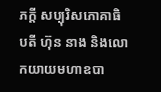ភក្តី សប្បុរិសភោគាធិបតី ហ៊ុន នាង និងលោកយាយមហាឧបា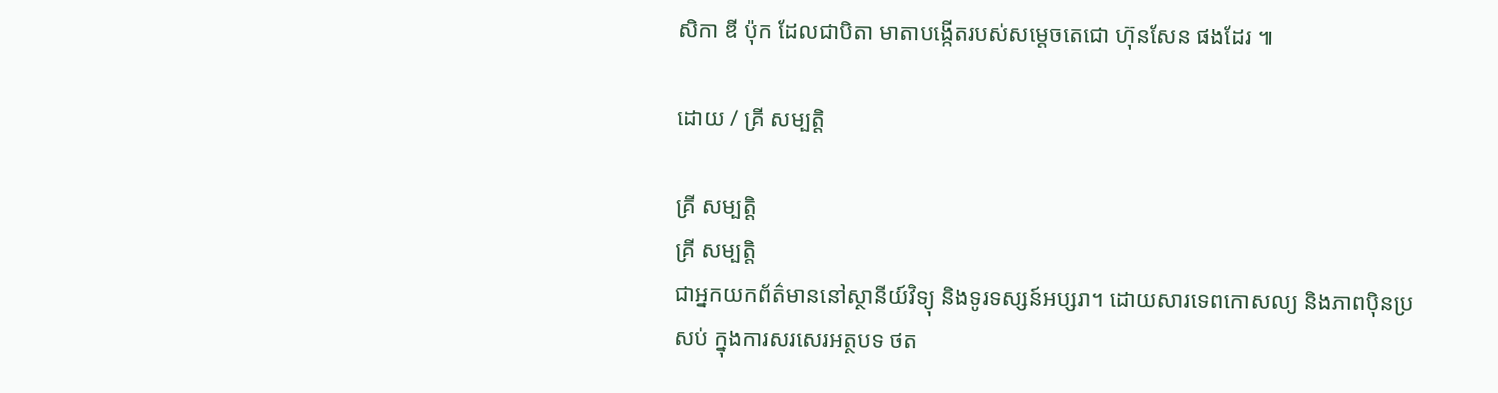សិកា ឌី ប៉ុក ដែលជាបិតា មាតាបង្កើតរបស់សម្តេចតេជោ ហ៊ុនសែន ផងដែរ ៕

ដោយ / គ្រី សម្បត្តិ

គ្រី សម្បត្តិ
គ្រី សម្បត្តិ
ជាអ្នកយកព័ត៌មាននៅស្ថានីយ៍វិទ្យុ និងទូរទស្សន៍អប្សរា។ ដោយសារទេពកោសល្យ និងភាពប៉ិនប្រសប់ ក្នុងការសរសេរអត្ថបទ ថត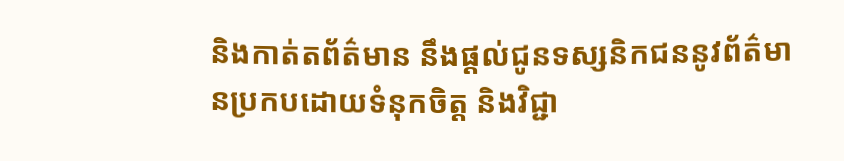និងកាត់តព័ត៌មាន នឹងផ្ដល់ជូនទស្សនិកជននូវព័ត៌មានប្រកបដោយទំនុកចិត្ត និងវិជ្ជា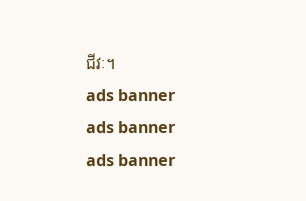ជីវៈ។
ads banner
ads banner
ads banner